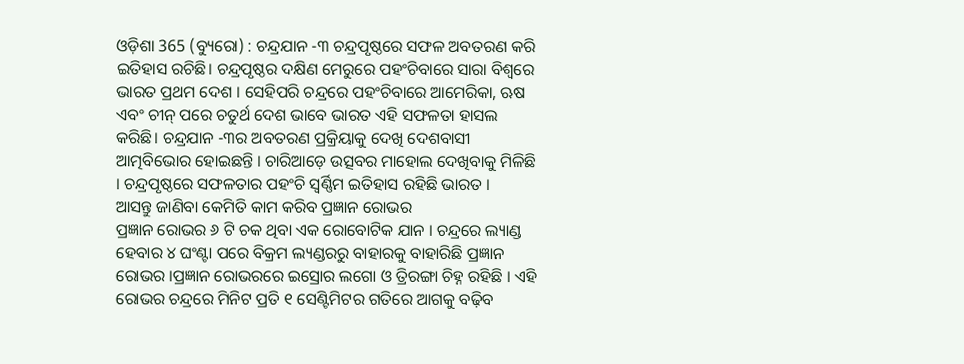ଓଡ଼ିଶା 365 (ବ୍ୟୁରୋ) : ଚନ୍ଦ୍ରଯାନ -୩ ଚନ୍ଦ୍ରପୃଷ୍ଠରେ ସଫଳ ଅବତରଣ କରି ଇତିହାସ ରଚିଛି। ଚନ୍ଦ୍ରପୃଷ୍ଠର ଦକ୍ଷିଣ ମେରୁରେ ପହଂଚିବାରେ ସାରା ବିଶ୍ୱରେ ଭାରତ ପ୍ରଥମ ଦେଶ । ସେହିପରି ଚନ୍ଦ୍ରରେ ପହଂଚିବାରେ ଆମେରିକା, ଋଷ ଏବଂ ଚୀନ୍ ପରେ ଚତୁର୍ଥ ଦେଶ ଭାବେ ଭାରତ ଏହି ସଫଳତା ହାସଲ କରିଛି। ଚନ୍ଦ୍ରଯାନ -୩ର ଅବତରଣ ପ୍ରକ୍ରିୟାକୁ ଦେଖି ଦେଶବାସୀ ଆତ୍ମବିଭୋର ହୋଇଛନ୍ତି । ଚାରିଆଡ଼େ ଉତ୍ସବର ମାହୋଲ ଦେଖିବାକୁ ମିଳିଛି । ଚନ୍ଦ୍ରପୃଷ୍ଠରେ ସଫଳତାର ପହଂଚି ସ୍ବର୍ଣ୍ଣିମ ଇତିହାସ ରହିଛି ଭାରତ ।
ଆସନ୍ତୁ ଜାଣିବା କେମିତି କାମ କରିବ ପ୍ରଜ୍ଞାନ ରୋଭର
ପ୍ରଜ୍ଞାନ ରୋଭର ୬ ଟି ଚକ ଥିବା ଏକ ରୋବୋଟିକ ଯାନ । ଚନ୍ଦ୍ରରେ ଲ୍ୟାଣ୍ଡ ହେବାର ୪ ଘଂଣ୍ଟା ପରେ ବିକ୍ରମ ଲ୍ୟଣ୍ଡରରୁ ବାହାରକୁ ବାହାରିଛି ପ୍ରଜ୍ଞାନ ରୋଭର ।ପ୍ରଜ୍ଞାନ ରୋଭରରେ ଇସ୍ରୋର ଲଗୋ ଓ ତ୍ରିରଙ୍ଗା ଚିହ୍ନ ରହିଛି । ଏହି ରୋଭର ଚନ୍ଦ୍ରରେ ମିନିଟ ପ୍ରତି ୧ ସେଣ୍ଟିମିଟର ଗତିରେ ଆଗକୁ ବଢ଼ିବ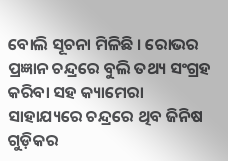ବୋଲି ସୂଚନା ମିଳିଛି । ରୋଭର ପ୍ରଜ୍ଞାନ ଚନ୍ଦ୍ରରେ ବୁଲି ତଥ୍ୟ ସଂଗ୍ରହ କରିବା ସହ କ୍ୟାମେରା ସାହାଯ୍ୟରେ ଚନ୍ଦ୍ରରେ ଥିବ ଜିନିଷ ଗୁଡ଼ିକର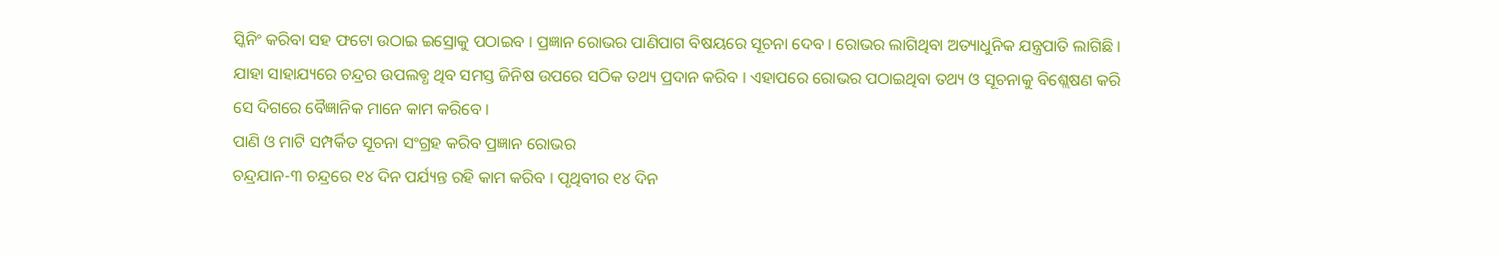ସ୍କିନିଂ କରିବା ସହ ଫଟୋ ଉଠାଇ ଇସ୍ରୋକୁ ପଠାଇବ । ପ୍ରଜ୍ଞାନ ରୋଭର ପାଣିପାଗ ବିଷୟରେ ସୂଚନା ଦେବ । ରୋଭର ଲାଗିଥିବା ଅତ୍ୟାଧୁନିକ ଯନ୍ତ୍ରପାତି ଲାଗିଛି । ଯାହା ସାହାଯ୍ୟରେ ଚନ୍ଦ୍ରର ଉପଲବ୍ଧ ଥିବ ସମସ୍ତ ଜିନିଷ ଉପରେ ସଠିକ ତଥ୍ୟ ପ୍ରଦାନ କରିବ । ଏହାପରେ ରୋଭର ପଠାଇଥିବା ତଥ୍ୟ ଓ ସୂଚନାକୁ ବିଶ୍ଲେଷଣ କରି ସେ ଦିଗରେ ବୈଜ୍ଞାନିକ ମାନେ କାମ କରିବେ ।
ପାଣି ଓ ମାଟି ସମ୍ପର୍କିତ ସୂଚନା ସଂଗ୍ରହ କରିବ ପ୍ରଜ୍ଞାନ ରୋଭର
ଚନ୍ଦ୍ରଯାନ-୩ ଚନ୍ଦ୍ରରେ ୧୪ ଦିନ ପର୍ଯ୍ୟନ୍ତ ରହି କାମ କରିବ । ପୃଥିବୀର ୧୪ ଦିନ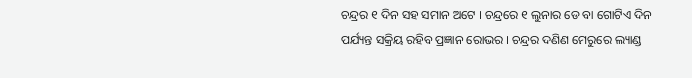ଚନ୍ଦ୍ରର ୧ ଦିନ ସହ ସମାନ ଅଟେ । ଚନ୍ଦ୍ରରେ ୧ ଲୁନାର ଡେ ବା ଗୋଟିଏ ଦିନ ପର୍ଯ୍ୟନ୍ତ ସକ୍ରିୟ ରହିବ ପ୍ରଜ୍ଞାନ ରୋଭର । ଚନ୍ଦ୍ରର ଦଣିଣ ମେରୁରେ ଲ୍ୟାଣ୍ଡ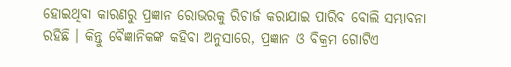ହୋଇଥିବା କାରଣରୁ ପ୍ରଜ୍ଞାନ ରୋଭରକୁ ରିଚାର୍ଜ କରାଯାଇ ପାରିବ ବୋଲି ସମ୍ଭାବନା ରହିଛି । କିନ୍ତୁ ବୈଜ୍ଞାନିକଙ୍କ କହିବା ଅନୁସାରେ, ପ୍ରଜ୍ଞାନ ଓ ବିକ୍ରମ ଗୋଟିଏ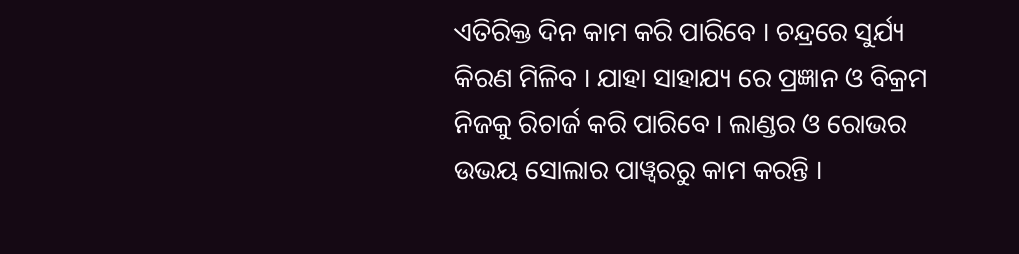ଏତିରିକ୍ତ ଦିନ କାମ କରି ପାରିବେ । ଚନ୍ଦ୍ରରେ ସୁର୍ଯ୍ୟ କିରଣ ମିଳିବ । ଯାହା ସାହାଯ୍ୟ ରେ ପ୍ରଜ୍ଞାନ ଓ ବିକ୍ରମ ନିଜକୁ ରିଚାର୍ଜ କରି ପାରିବେ । ଲାଣ୍ଡର ଓ ରୋଭର ଉଭୟ ସୋଲାର ପାୱ୍ବରରୁ କାମ କରନ୍ତି ।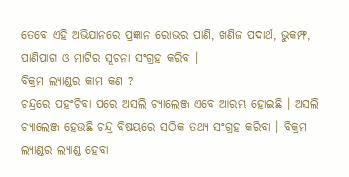ତେବେ ଏହି ଅଭିଯାନରେ ପ୍ରଜ୍ଞାନ ରୋଭର ପାଣି, ଖଣିଜ ପଦାର୍ଥ, ଭୁକମ୍ଫ, ପାଣିପାଗ ଓ ମାଟିର ସୂଚନା ସଂଗ୍ରହ କରିବ ।
ବିକ୍ରମ ଲ୍ୟାଣ୍ଡର କାମ କଣ ?
ଚନ୍ଦ୍ରରେ ପହଂଚିବା ପରେ ଅସଲି ଚ୍ୟାଲେଞ୍ଜ ଏବେ ଆରମ୍ଭ ହୋଇଛି । ଅସଲି ଚ୍ୟାଲେଞ୍ଜ ହେଉଛି ଚନ୍ଦ୍ର ବିଷୟରେ ସଠିକ ତଥ୍ୟ ସଂଗ୍ରହ କରିବା । ବିକ୍ରମ ଲ୍ୟାଣ୍ଡର ଲ୍ୟାଣ୍ଡ ହେବା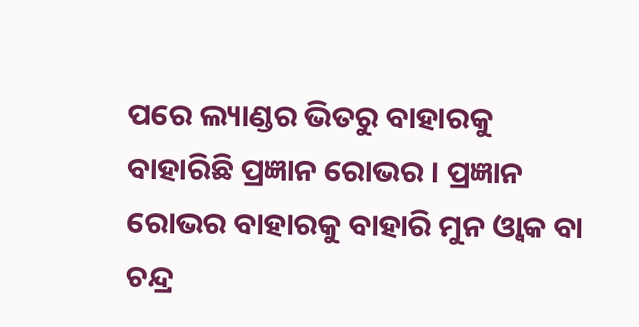ପରେ ଲ୍ୟାଣ୍ଡର ଭିତରୁ ବାହାରକୁ ବାହାରିଛି ପ୍ରଜ୍ଞାନ ରୋଭର । ପ୍ରଜ୍ଞାନ ରୋଭର ବାହାରକୁ ବାହାରି ମୁନ ଓ୍ୱାକ ବା ଚନ୍ଦ୍ର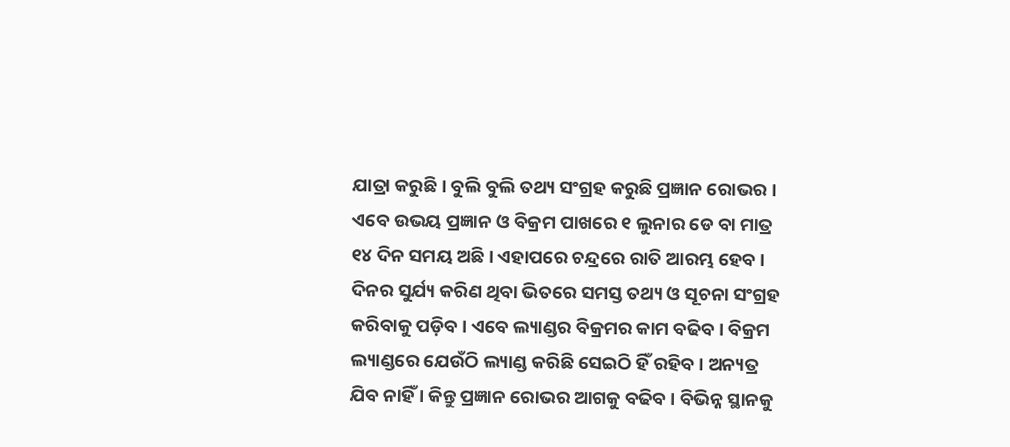ଯାତ୍ରା କରୁଛି । ବୁଲି ବୁଲି ତଥ୍ୟ ସଂଗ୍ରହ କରୁଛି ପ୍ରଜ୍ଞାନ ରୋଭର । ଏବେ ଉଭୟ ପ୍ରଜ୍ଞାନ ଓ ବିକ୍ରମ ପାଖରେ ୧ ଲୁନାର ଡେ ବା ମାତ୍ର ୧୪ ଦିନ ସମୟ ଅଛି । ଏହାପରେ ଚନ୍ଦ୍ରରେ ରାତି ଆରମ୍ଭ ହେବ । ଦିନର ସୁର୍ଯ୍ୟ କରିଣ ଥିବା ଭିତରେ ସମସ୍ତ ତଥ୍ୟ ଓ ସୂଚନା ସଂଗ୍ରହ କରିବାକୁ ପଡ଼ିବ । ଏବେ ଲ୍ୟାଣ୍ଡର ବିକ୍ରମର କାମ ବଢିବ । ବିକ୍ରମ ଲ୍ୟାଣ୍ଡରେ ଯେଉଁଠି ଲ୍ୟାଣ୍ଡ କରିଛି ସେଇଠି ହିଁ ରହିବ । ଅନ୍ୟତ୍ର ଯିବ ନାହିଁ । କିନ୍ତୁ ପ୍ରଜ୍ଞାନ ରୋଭର ଆଗକୁ ବଢିବ । ବିଭିନ୍ନ ସ୍ଥାନକୁ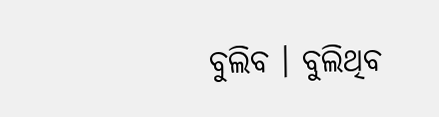ବୁଲିବ । ବୁଲିଥିବ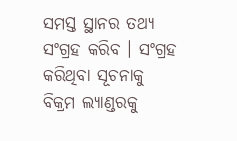ସମସ୍ତ ସ୍ଥାନର ତଥ୍ୟ ସଂଗ୍ରହ କରିବ । ସଂଗ୍ରହ କରିଥିବା ସୂଚନାକୁ ବିକ୍ରମ ଲ୍ୟାଣ୍ଡରକୁ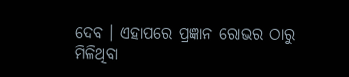ଦେବ । ଏହାପରେ ପ୍ରଜ୍ଞାନ ରୋଭର ଠାରୁ ମିଳିଥିବା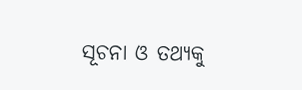ସୂଚନା ଓ ତଥ୍ୟକୁ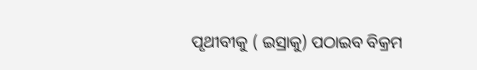ପୃଥୀବୀକୁ ( ଇସ୍ରାକୁ) ପଠାଇବ ବିକ୍ରମ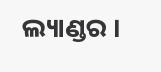ଲ୍ୟାଣ୍ଡର ।